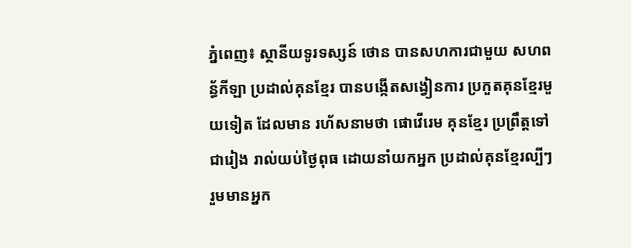ភ្នំពេញ៖ ស្ថានីយទូរទស្សន៍ ថោន បានសហការជាមួយ សហពន្ធ័កីឡា ប្រដាល់គុនខ្មែរ បានបង្កើតសង្វៀនការ ប្រកួតគុនខែ្មរមួយទៀត ដែលមាន រហ័សនាមថា ផោវើរេម គុនខ្មែរ ប្រព្រឹត្តទៅជារៀង រាល់យប់ថ្ងៃពុធ ដោយនាំយកអ្នក ប្រដាល់គុនខ្មែរល្បីៗ រួមមានអ្នក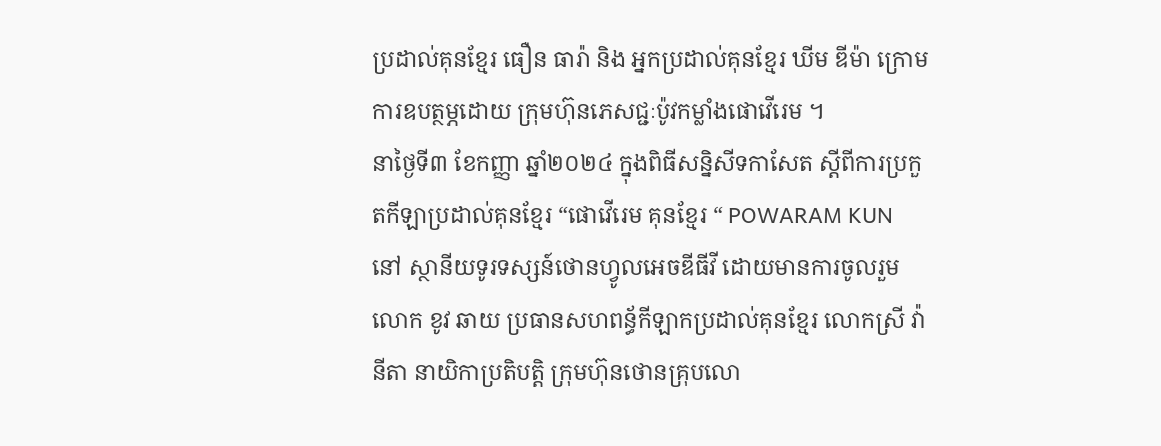ប្រដាល់គុនខ្មែរ ធឿន ធារ៉ា និង អ្នកប្រដាល់គុនខ្មែរ ឃីម ឌីម៉ា ក្រោមការឧបត្ថម្ភដោយ ក្រុមហ៊ុនភេសជ្ជៈប៉ូវកម្លាំងផោវើរេម ។
នាថ្ងៃទី៣ ខែកញ្ញា ឆ្នាំ២០២៤ ក្នុងពិធីសន្និសីទកាសែត ស្តីពីការប្រកួតកីឡាប្រដាល់គុនខ្មែរ “ផោវើរេម គុនខ្មែរ “ POWARAM KUN នៅ ស្ថានីយទូរទស្សន៍ថោនហ្វូលអេចឌីធីវី ដោយមានការចូលរួមលោក ខូវ ឆាយ ប្រធានសហពន្ធ័កីឡាកប្រដាល់គុនខ្មែរ លោកស្រី វ៉ា នីតា នាយិកាប្រតិបត្តិ ក្រុមហ៊ុនថោនគ្រុបលោ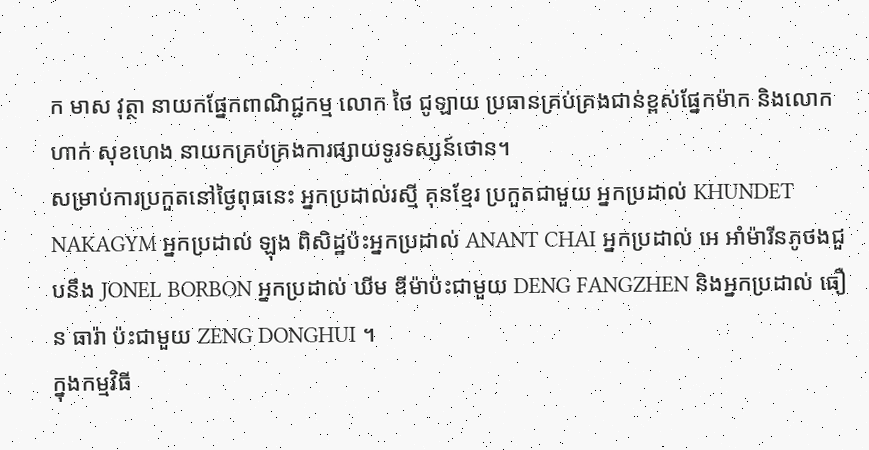ក មាស វុត្ថា នាយកផ្នែកពាណិជ្ជកម្ម លោក ថៃ ជូឡាយ ប្រធានគ្រប់គ្រងជាន់ខ្ពស់ផ្នែកម៉ាក និងលោក ហាក់ សុខហេង នាយកគ្រប់គ្រងការផ្សាយទូរទស្សន៍ថោន។
សម្រាប់ការប្រកួតនៅថ្ងៃពុធនេះ អ្នកប្រដាល់រស្មី គុនខ្មែរ ប្រកួតជាមួយ អ្នកប្រដាល់ KHUNDET NAKAGYM អ្នកប្រដាល់ ឡុង ពិសិដ្ឋប៉ះអ្នកប្រដាល់ ANANT CHAI អ្នកប្រដាល់ អេ អាំម៉ារីនភូថងជួបនឹង JONEL BORBON អ្នកប្រដាល់ ឃីម ឌីម៉ាប៉ះជាមួយ DENG FANGZHEN និងអ្នកប្រដាល់ ធឿន ធារ៉ា ប៉ះជាមួយ ZENG DONGHUI ។
ក្នុងកម្មវិធី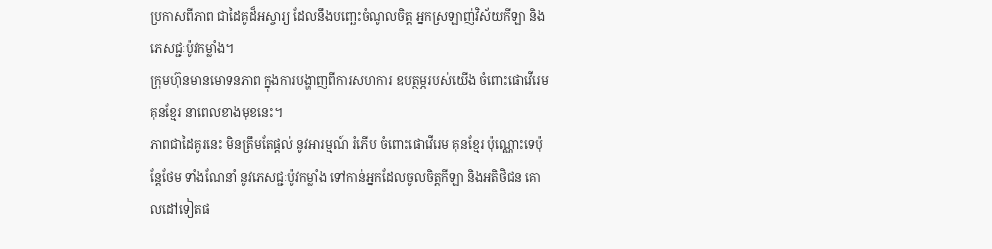ប្រកាសពីភាព ជាដៃគូដ៏អស្ចារ្យ ដែលនឹងបញ្ឆេះចំណូលចិត្ត អ្នកស្រឡាញ់វិស័យកីឡា និងភេសជ្ជៈប៉ូវកម្លាំង។
ក្រុមហ៊ុនមានមោទនភាព ក្នុងការបង្ហាញពីការសហការ ឧបត្ថម្ភរបស់យើង ចំពោះផោវើរេម គុនខ្មែរ នាពេលខាងមុខនេះ។
ភាពជាដៃគូរនេះ មិនត្រឹមតែផ្តល់ នូវអារម្មណ៍ រំភើប ចំពោះផោវើរេម គុនខ្មែរ ប៉ុណ្ណោះទេប៉ុន្តែថែម ទាំងណែនាំ នូវភេសជ្ជៈប៉ូវកម្លាំង ទៅកាន់អ្នកដែលចូលចិត្តកីឡា និងអតិថិជន គោលដៅទៀតផ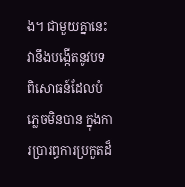ង។ ជាមួយគ្នានេះ វានឹងបង្កើតនូវបទ ពិសោធន៍ដែលបំភ្លេចមិនបាន ក្នុងការប្រារព្ធការប្រកួតដ៏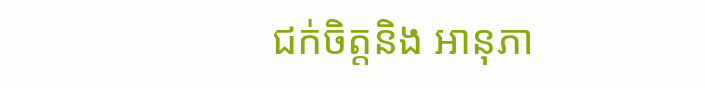ជក់ចិត្តនិង អានុភា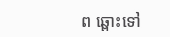ព ឆ្ពោះទៅ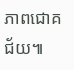ភាពជោគជ័យ៕